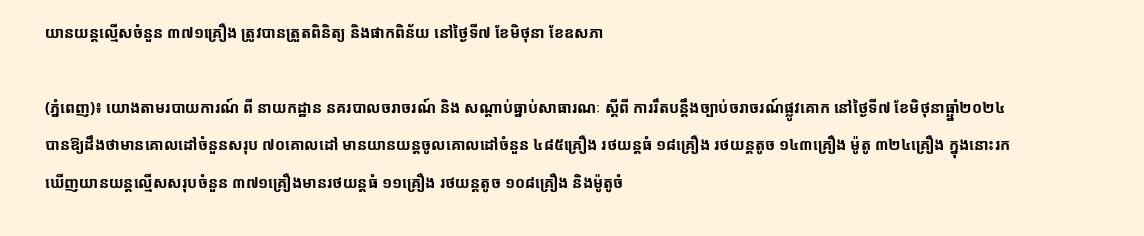យានយន្តល្មើសចំនួន ៣៧១គ្រឿង ត្រូវបានត្រួតពិនិត្យ និងផាកពិន័យ នៅថ្ងៃទី៧ ខែមិថុនា ខែឧសភា

(ភ្នំពេញ)៖ យោងតាមរបាយការណ៍ ពី នាយកដ្ឋាន នគរបាលចរាចរណ៍ និង សណ្តាប់ធ្នាប់សាធារណៈ ស្តីពី ការរឹតបន្ដឹងច្បាប់ចរាចរណ៍ផ្លូវគោក នៅថ្ងៃទី៧ ខែមិថុនាធ្ឆ្នាំ២០២៤ បានឱ្យដឹងថាមានគោលដៅចំនួនសរុប ៧០គោលដៅ មានយានយន្តចូលគោលដៅចំនួន ៤៨៥គ្រឿង រថយន្តធំ ១៨គ្រឿង រថយន្តតូច ១៤៣គ្រឿង ម៉ូតូ ៣២៤គ្រឿង ក្នុងនោះរកឃើញយានយន្តល្មើសសរុបចំនួន ៣៧១គ្រឿងមានរថយន្តធំ ១១គ្រឿង រថយន្តតូច ១០៨គ្រឿង និងម៉ូតូចំ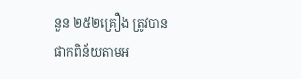នួន ២៥២គ្រឿង ត្រូវបានផាកពិន័យតាមអ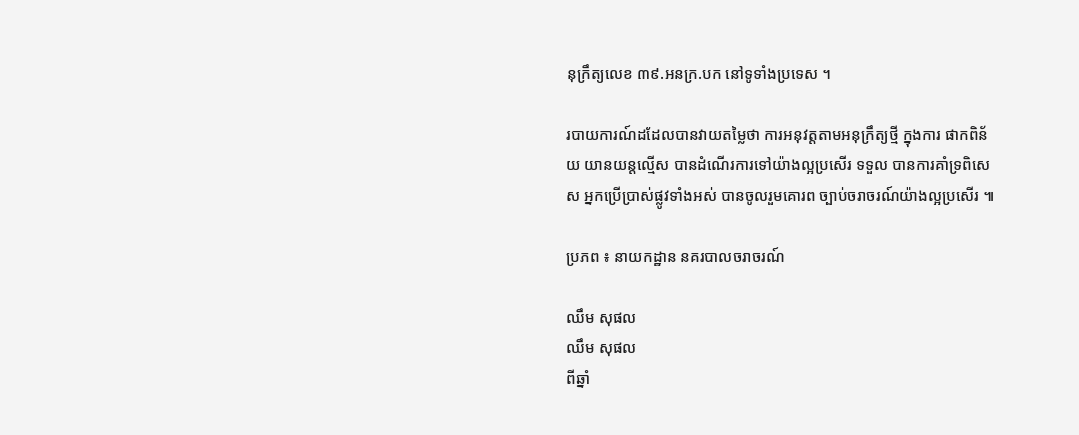នុក្រឹត្យលេខ ៣៩.អនក្រ.បក នៅទូទាំងប្រទេស ។

របាយការណ៍ដដែលបានវាយតម្លៃថា ការអនុវត្តតាមអនុក្រឹត្យថ្មី ក្នុងការ ផាកពិន័យ យានយន្តល្មើស បានដំណើរការទៅយ៉ាងល្អប្រសើរ ទទួល បានការគាំទ្រពិសេស អ្នកប្រើប្រាស់ផ្លូវទាំងអស់ បានចូលរួមគោរព ច្បាប់ចរាចរណ៍យ៉ាងល្អប្រសើរ ៕

ប្រភព ៖ នាយកដ្ឋាន នគរបាលចរាចរណ៍

ឈឹម សុផល
ឈឹម សុផល
ពីឆ្នាំ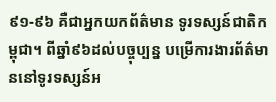៩១-៩៦ គឺជាអ្នកយកព័ត៌មាន ទូរទស្សន៍ជាតិកម្ពុជា។ ពីឆ្នាំ៩៦ដល់បច្ចុប្បន្ន បម្រើការងារព័ត៌មាននៅទូរទស្សន៍អ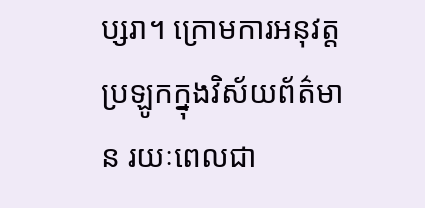ប្សរា។ ក្រោមការអនុវត្តប្រឡូកក្នុងវិស័យព័ត៌មាន រយៈពេលជា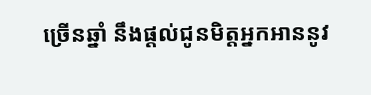ច្រើនឆ្នាំ នឹងផ្ដល់ជូនមិត្តអ្នកអាននូវ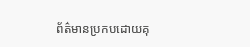ព័ត៌មានប្រកបដោយគុ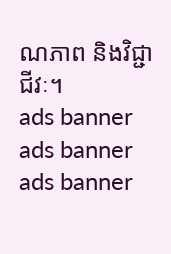ណភាព និងវិជ្ជាជីវៈ។
ads banner
ads banner
ads banner